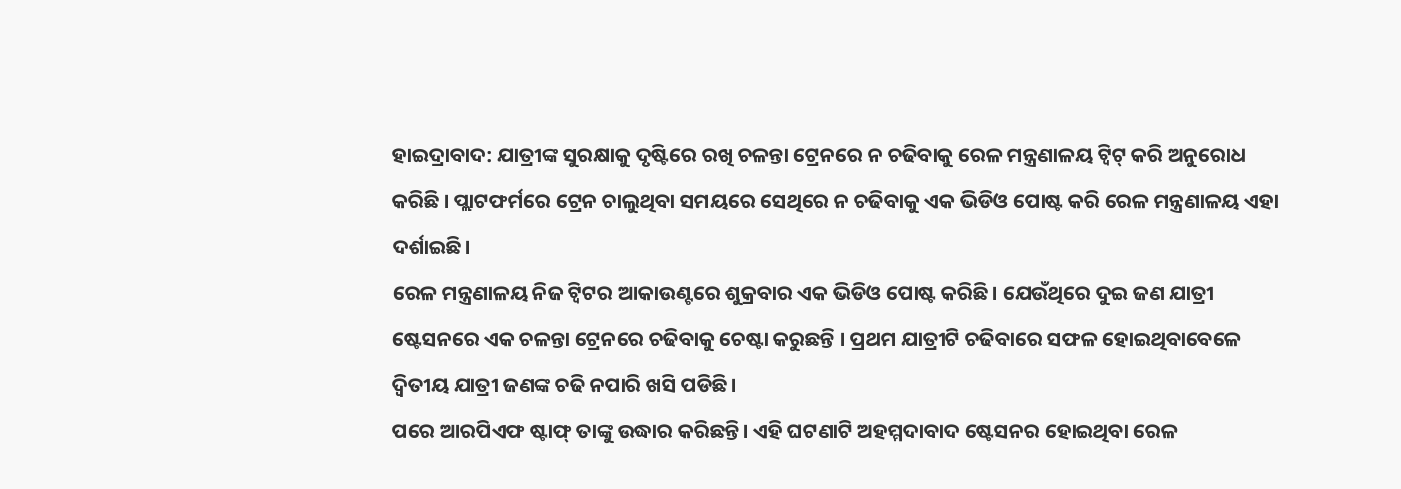ହାଇଦ୍ରାବାଦ: ଯାତ୍ରୀଙ୍କ ସୁରକ୍ଷାକୁ ଦୃଷ୍ଟିରେ ରଖି ଚଳନ୍ତା ଟ୍ରେନରେ ନ ଚଢିବାକୁ ରେଳ ମନ୍ତ୍ରଣାଳୟ ଟ୍ବିଟ୍ କରି ଅନୁରୋଧ କରିଛି । ପ୍ଲାଟଫର୍ମରେ ଟ୍ରେନ ଚାଲୁଥିବା ସମୟରେ ସେଥିରେ ନ ଚଢିବାକୁ ଏକ ଭିଡିଓ ପୋଷ୍ଟ କରି ରେଳ ମନ୍ତ୍ରଣାଳୟ ଏହା ଦର୍ଶାଇଛି।
ରେଳ ମନ୍ତ୍ରଣାଳୟ ନିଜ ଟ୍ବିଟର ଆକାଉଣ୍ଟରେ ଶୁକ୍ରବାର ଏକ ଭିଡିଓ ପୋଷ୍ଟ କରିଛି। ଯେଉଁଥିରେ ଦୁଇ ଜଣ ଯାତ୍ରୀ ଷ୍ଟେସନରେ ଏକ ଚଳନ୍ତା ଟ୍ରେନରେ ଚଢିବାକୁ ଚେଷ୍ଟା କରୁଛନ୍ତି । ପ୍ରଥମ ଯାତ୍ରୀଟି ଚଢିବାରେ ସଫଳ ହୋଇଥିବାବେଳେ ଦ୍ବିତୀୟ ଯାତ୍ରୀ ଜଣଙ୍କ ଚଢି ନପାରି ଖସି ପଡିଛି।
ପରେ ଆରପିଏଫ ଷ୍ଟାଫ୍ ତାଙ୍କୁ ଉଦ୍ଧାର କରିଛନ୍ତି। ଏହି ଘଟଣାଟି ଅହମ୍ମଦାବାଦ ଷ୍ଟେସନର ହୋଇଥିବା ରେଳ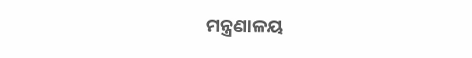ମନ୍ତ୍ରଣାଳୟ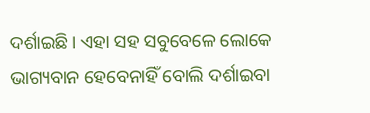ଦର୍ଶାଇଛି। ଏହା ସହ ସବୁବେଳେ ଲୋକେ ଭାଗ୍ୟବାନ ହେବେନାହିଁ ବୋଲି ଦର୍ଶାଇବା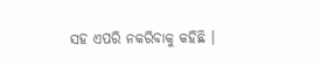ସହ ଏପରି ନକରିବାକୁ କହିଛି ।